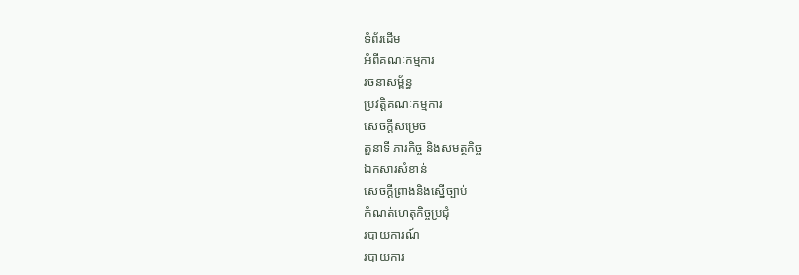ទំព័រដើម
អំពីគណៈកម្មការ
រចនាសម្ព័ន្ធ
ប្រវត្តិគណៈកម្មការ
សេចក្តីសម្រេច
តួនាទី ភារកិច្ច និងសមត្ថកិច្ច
ឯកសារសំខាន់
សេចកី្តព្រាងនិងស្នើច្បាប់
កំណត់ហេតុកិច្ចប្រជុំ
របាយការណ៍
របាយការ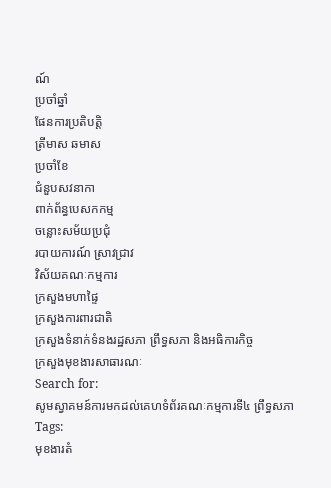ណ៍
ប្រចាំឆ្នាំ
ផែនការប្រតិបត្តិ
ត្រីមាស ឆមាស
ប្រចាំខែ
ជំនួបសវនាកា
ពាក់ព័ន្ធបេសកកម្ម
ចន្លោះសម័យប្រជុំ
របាយការណ៍ ស្រាវជ្រាវ
វិស័យគណៈកម្មការ
ក្រសួងមហាផ្ទៃ
ក្រសួងការពារជាតិ
ក្រសួងទំនាក់ទំនងរដ្ឋសភា ព្រឹទ្ធសភា និងអធិការកិច្ច
ក្រសួងមុខងារសាធារណៈ
Search for:
សូមស្វាគមន៍ការមកដល់គេហទំព័រគណៈកម្មការទី៤ ព្រឹទ្ធសភា
Tags:
មុខងារតំ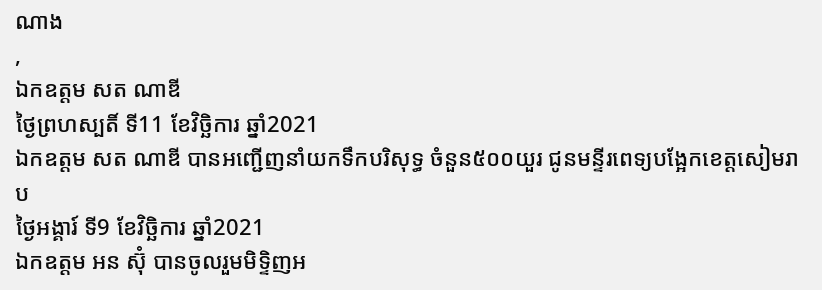ណាង
,
ឯកឧត្តម សត ណាឌី
ថ្ងៃព្រហស្បតិ៍ ទី11 ខែវិច្ឆិការ ឆ្នាំ2021
ឯកឧត្ដម សត ណាឌី បានអញ្ជើញនាំយកទឹកបរិសុទ្ធ ចំនួន៥០០យួរ ជូនមន្ទីរពេទ្យបង្អែកខេត្តសៀមរាប
ថ្ងៃអង្គារ៍ ទី9 ខែវិច្ឆិការ ឆ្នាំ2021
ឯកឧត្ដម អន ស៊ុំ បានចូលរួមមិទ្ទិញអ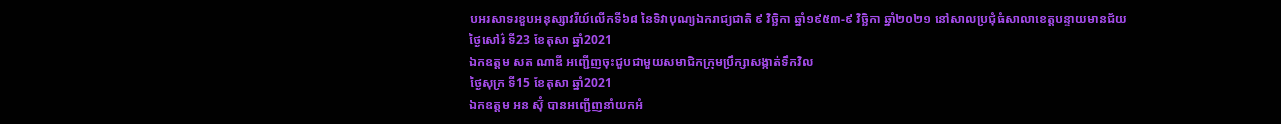បអរសាទរខួបអនុស្សាវរីយ៍លើកទី៦៨ នៃទិវាបុណ្យឯករាជ្យជាតិ ៩ វិច្ឆិកា ឆ្នាំ១៩៥៣-៩ វិច្ឆិកា ឆ្នាំ២០២១ នៅសាលប្រជុំធំសាលាខេត្តបន្ទាយមានជ័យ
ថ្ងៃសៅរ៌ ទី23 ខែតុសា ឆ្នាំ2021
ឯកឧត្ដម សត ណាឌី អញ្ជើញចុះជួបជាមួយសមាជិកក្រុមប្រឹក្សាសង្កាត់ទឹកវិល
ថ្ងៃសុក្រ ទី15 ខែតុសា ឆ្នាំ2021
ឯកឧត្ដម អន ស៊ុំ បានអញ្ជើញនាំយកអំ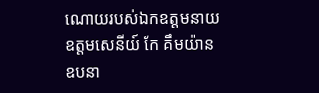ណោយរបស់ឯកឧត្តមនាយឧត្ដមសេនីយ៍ កែ គឹមយ៉ាន ឧបនា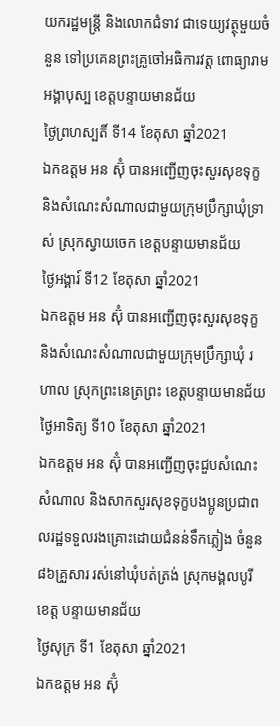យករដ្ឋមន្ត្រី និងលោកជំទាវ ជាទេយ្យវត្ថុមួយចំនួន ទៅប្រគេនព្រះគ្រូចៅអធិការវត្ត ពោធ្យារាមអង្គាបុស្ប ខេត្តបន្ទាយមានជ័យ
ថ្ងៃព្រហស្បតិ៍ ទី14 ខែតុសា ឆ្នាំ2021
ឯកឧត្តម អន ស៊ុំ បានអញ្ជើញចុះសួរសុខទុក្ខ និងសំណេះសំណាលជាមួយក្រុមប្រឹក្សាឃុំទ្រាស់ ស្រុកស្វាយចេក ខេត្តបន្ទាយមានជ័យ
ថ្ងៃអង្គារ៍ ទី12 ខែតុសា ឆ្នាំ2021
ឯកឧត្តម អន ស៊ុំ បានអញ្ជើញចុះសួរសុខទុក្ខ និងសំណេះសំណាលជាមួយក្រុមប្រឹក្សាឃុំ រហាល ស្រុកព្រះនេត្រព្រះ ខេត្តបន្ទាយមានជ័យ
ថ្ងៃអាទិត្យ ទី10 ខែតុសា ឆ្នាំ2021
ឯកឧត្តម អន ស៊ុំ បានអញ្ជើញចុះជួបសំណេះសំណាល និងសាកសួរសុខទុក្ខបងប្អូនប្រជាពលរដ្ឋទទួលរងគ្រោះដោយជំនន់ទឹកភ្លៀង ចំនួន៨៦គ្រួសារ រស់នៅឃុំបត់ត្រង់ ស្រុកមង្គលបូរី ខេត្ត បន្ទាយមានជ័យ
ថ្ងៃសុក្រ ទី1 ខែតុសា ឆ្នាំ2021
ឯកឧត្តម អន ស៊ុំ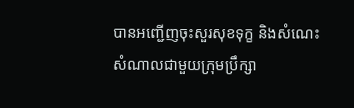បានអញ្ជើញចុះសួរសុខទុក្ខ និងសំណេះសំណាលជាមួយក្រុមប្រឹក្សា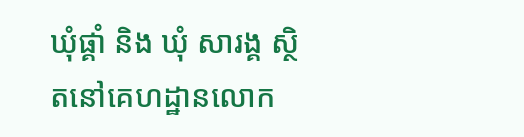ឃុំផ្គាំ និង ឃុំ សារង្គ ស្ថិតនៅគេហដ្ឋានលោក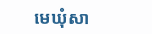មេឃុំសា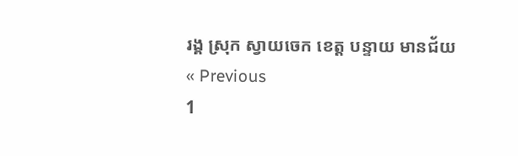រង្គ ស្រុក ស្វាយចេក ខេត្ត បន្ទាយ មានជ័យ
« Previous
1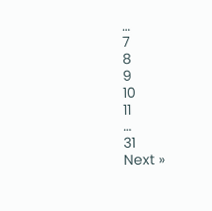…
7
8
9
10
11
…
31
Next »